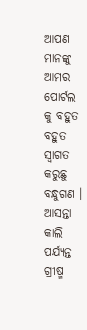ଆପଣ ମାନଙ୍କୁ ଆମର ପୋର୍ଟଲ କୁ ବହୁତ ବହୁତ ସ୍ୱାଗତ କରୁଛୁ ବନ୍ଧୁଗଣ । ଆସନ୍ତା କାଲି ପର୍ଯ୍ୟନ୍ତ ଗ୍ରୀଷ୍ମ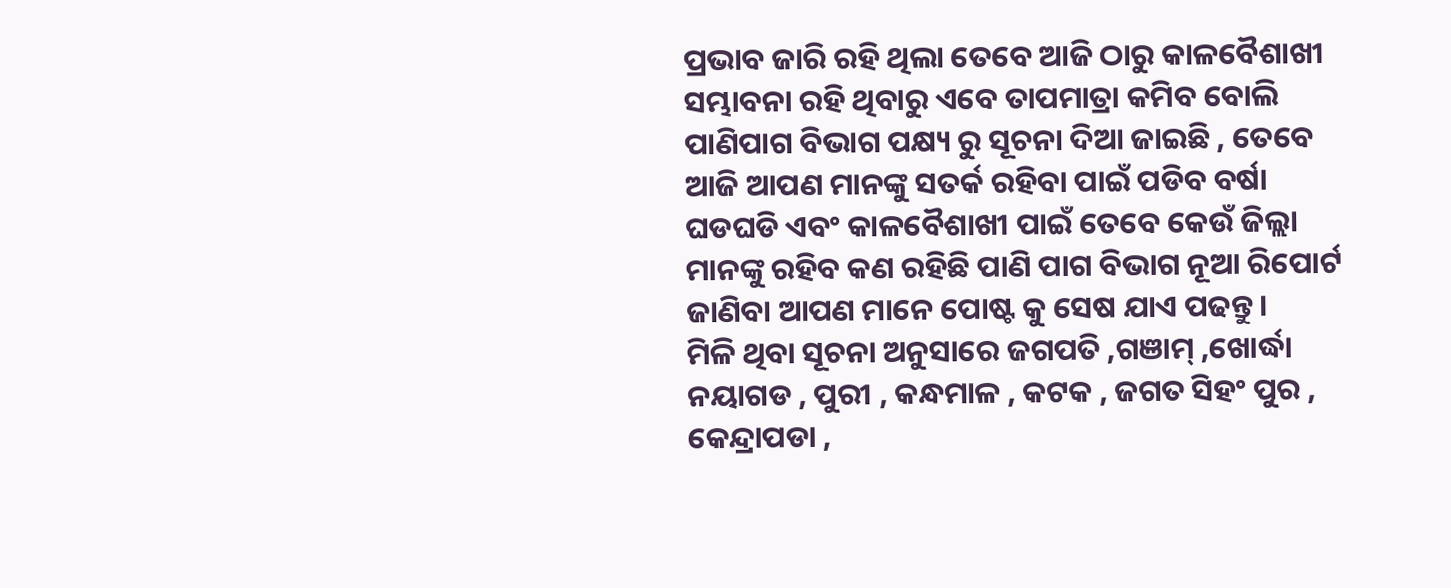ପ୍ରଭାବ ଜାରି ରହି ଥିଲା ତେବେ ଆଜି ଠାରୁ କାଳବୈଶାଖୀ ସମ୍ଭାବନା ରହି ଥିବାରୁ ଏବେ ତାପମାତ୍ରା କମିବ ବୋଲି ପାଣିପାଗ ବିଭାଗ ପକ୍ଷ୍ୟ ରୁ ସୂଚନା ଦିଆ ଜାଇଛି , ତେବେ ଆଜି ଆପଣ ମାନଙ୍କୁ ସତର୍କ ରହିବା ପାଇଁ ପଡିବ ବର୍ଷା ଘଡଘଡି ଏବଂ କାଳବୈଶାଖୀ ପାଇଁ ତେବେ କେଉଁ ଜିଲ୍ଲା ମାନଙ୍କୁ ରହିବ କଣ ରହିଛି ପାଣି ପାଗ ବିଭାଗ ନୂଆ ରିପୋର୍ଟ ଜାଣିବା ଆପଣ ମାନେ ପୋଷ୍ଟ କୁ ସେଷ ଯାଏ ପଢନ୍ତୁ ।
ମିଳି ଥିବା ସୂଚନା ଅନୁସାରେ ଜଗପତି ,ଗଞାମ୍ ,ଖୋର୍ଦ୍ଧା ନୟାଗଡ , ପୁରୀ , କନ୍ଧମାଳ , କଟକ , ଜଗତ ସିହଂ ପୁର , କେନ୍ଦ୍ରାପଡା ,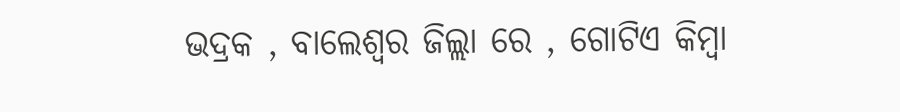ଭଦ୍ରକ , ବାଲେଶ୍ୱର ଜିଲ୍ଲା ରେ , ଗୋଟିଏ କିମ୍ବା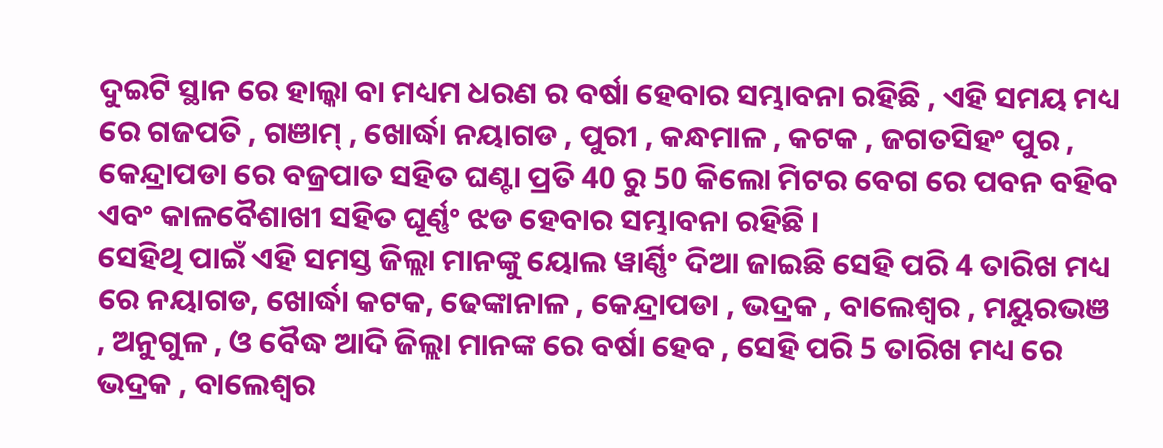ଦୁଇଟି ସ୍ଥାନ ରେ ହାଲ୍କା ବା ମଧ୍ୟମ ଧରଣ ର ବର୍ଷା ହେବାର ସମ୍ଭାବନା ରହିଛି , ଏହି ସମୟ ମଧ୍ୟ ରେ ଗଜପତି , ଗଞାମ୍ , ଖୋର୍ଦ୍ଧା ନୟାଗଡ , ପୁରୀ , କନ୍ଧମାଳ , କଟକ , ଜଗତସିହଂ ପୁର , କେନ୍ଦ୍ରାପଡା ରେ ବଜ୍ରପାତ ସହିତ ଘଣ୍ଟା ପ୍ରତି 40 ରୁ 50 କିଲୋ ମିଟର ବେଗ ରେ ପବନ ବହିବ ଏବଂ କାଳବୈଶାଖୀ ସହିତ ଘୂର୍ଣ୍ଣଂ ଝଡ ହେବାର ସମ୍ଭାବନା ରହିଛି ।
ସେହିଥି ପାଇଁ ଏହି ସମସ୍ତ ଜିଲ୍ଲା ମାନଙ୍କୁ ୟୋଲ ୱାର୍ଣ୍ଣିଂ ଦିଆ ଜାଇଛି ସେହି ପରି 4 ତାରିଖ ମଧ୍ୟ ରେ ନୟାଗଡ, ଖୋର୍ଦ୍ଧା କଟକ, ଢେଙ୍କାନାଳ , କେନ୍ଦ୍ରାପଡା , ଭଦ୍ରକ , ବାଲେଶ୍ୱର , ମୟୁରଭଞ , ଅନୁଗୁଳ , ଓ ବୈଦ୍ଧ ଆଦି ଜିଲ୍ଲା ମାନଙ୍କ ରେ ବର୍ଷା ହେବ , ସେହି ପରି 5 ତାରିଖ ମଧ୍ୟ ରେ ଭଦ୍ରକ , ବାଲେଶ୍ୱର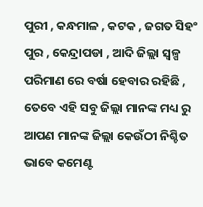ପୁରୀ , କନ୍ଧମାଳ , କଟକ , ଜଗତ ସିହଂ ପୁର , କେନ୍ଦ୍ରାପଡା , ଆଦି ଜିଲ୍ଲା ସ୍ୱଳ୍ପ ପରିମାଣ ରେ ବର୍ଷା ହେବାର ରହିଛି , ତେବେ ଏହି ସବୁ ଜିଲ୍ଲା ମାନଙ୍କ ମଧ୍ୟ ରୁ ଆପଣ ମାନଙ୍କ ଜିଲ୍ଲା କେଉଁଠୀ ନିଶ୍ଚିତ ଭାବେ କମେଣ୍ଟ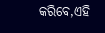କରିବେ,ଏହି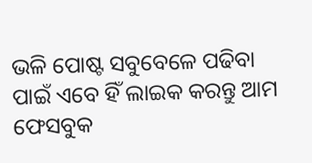ଭଳି ପୋଷ୍ଟ ସବୁବେଳେ ପଢିବା ପାଇଁ ଏବେ ହିଁ ଲାଇକ କରନ୍ତୁ ଆମ ଫେସବୁକ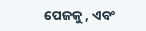ପେଜକୁ , ଏବଂ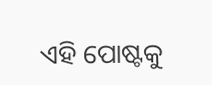ଏହି ପୋଷ୍ଟକୁ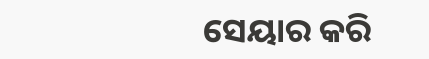ସେୟାର କରି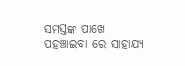ସମସ୍ତଙ୍କ ପାଖେ ପହଞ୍ଚାଇବା ରେ ସାହାଯ୍ୟ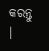କରନ୍ତୁ ।